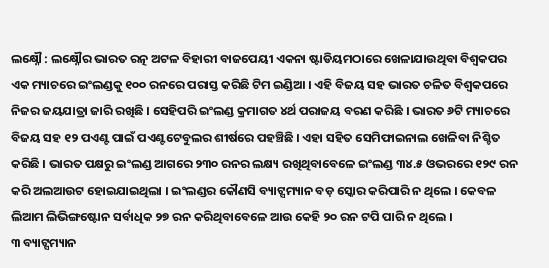ଲକ୍ଷ୍ନୌ : ଲକ୍ଷ୍ନୌର ଭାରତ ରତ୍ନ ଅଟଳ ବିହାରୀ ବାଜପେୟୀ ଏକନା ଷ୍ଟାଡିୟମଠାରେ ଖେଳାଯାଉଥିବା ବିଶ୍ୱକପର ଏକ ମ୍ୟାଚରେ ଇଂଲଣ୍ଡକୁ ୧୦୦ ରନରେ ପରାସ୍ତ କରିଛି ଟିମ ଇଣ୍ଡିଆ । ଏହି ବିଜୟ ସହ ଭାରତ ଚଳିତ ବିଶ୍ୱକପରେ ନିଜର ଜୟଯାତ୍ରା ଜାରି ରଖିଛି । ସେହିପରି ଇଂଲଣ୍ଡ କ୍ରମାଗତ ୪ର୍ଥ ପରାଜୟ ବରଣ କରିଛି । ଭାରତ ୬ଟି ମ୍ୟାଚରେ ବିଜୟ ସହ ୧୨ ପଏଣ୍ଟ ପାଇଁ ପଏଣ୍ଟଟେବୁଲର ଶୀର୍ଷରେ ପହଞ୍ଚିଛି । ଏହା ସହିତ ସେମିଫାଇନାଲ ଖେଳିବା ନିଶ୍ଚିତ କରିଛି । ଭାରତ ପକ୍ଷରୁ ଇଂଲଣ୍ଡ ଆଗରେ ୨୩୦ ରନର ଲକ୍ଷ୍ୟ ରଖିଥିବାବେଳେ ଇଂଲଣ୍ଡ ୩୪.୫ ଓଭରରେ ୧୨୯ ରନ କରି ଅଲଆଉଟ ହୋଇଯାଇଥିଲା । ଇଂଲଣ୍ଡର କୌଣସି ବ୍ୟାଟ୍ସମ୍ୟାନ ବଡ଼ ସ୍କୋର କରିପାରି ନ ଥିଲେ । କେବଳ ଲିଆମ ଲିଭିଙ୍ଗଷ୍ଟୋନ ସର୍ବାଧିକ ୨୭ ରନ କରିଥିବାବେଳେ ଆଉ କେହି ୨୦ ରନ ଟପି ପାରି ନ ଥିଲେ ।
୩ ବ୍ୟାଟ୍ସମ୍ୟାନ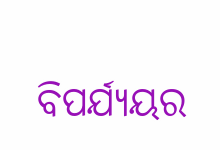ବିପର୍ଯ୍ୟୟର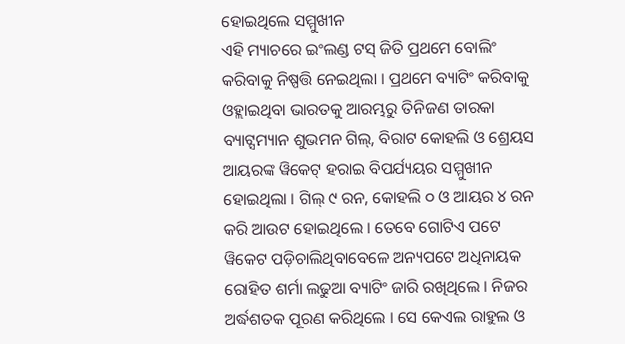ହୋଇଥିଲେ ସମ୍ମୁଖୀନ
ଏହି ମ୍ୟାଚରେ ଇଂଲଣ୍ଡ ଟସ୍ ଜିତି ପ୍ରଥମେ ବୋଲିଂ କରିବାକୁ ନିଷ୍ପତ୍ତି ନେଇଥିଲା । ପ୍ରଥମେ ବ୍ୟାଟିଂ କରିବାକୁ ଓହ୍ଲାଇଥିବା ଭାରତକୁ ଆରମ୍ଭରୁ ତିନିଜଣ ତାରକା ବ୍ୟାଟ୍ସମ୍ୟାନ ଶୁଭମନ ଗିଲ୍, ବିରାଟ କୋହଲି ଓ ଶ୍ରେୟସ ଆୟରଙ୍କ ୱିକେଟ୍ ହରାଇ ବିପର୍ଯ୍ୟୟର ସମ୍ମୁଖୀନ ହୋଇଥିଲା । ଗିଲ୍ ୯ ରନ, କୋହଲି ୦ ଓ ଆୟର ୪ ରନ କରି ଆଉଟ ହୋଇଥିଲେ । ତେବେ ଗୋଟିଏ ପଟେ ୱିକେଟ ପଡ଼ିଚାଲିଥିବାବେଳେ ଅନ୍ୟପଟେ ଅଧିନାୟକ ରୋହିତ ଶର୍ମା ଲଢୁଆ ବ୍ୟାଟିଂ ଜାରି ରଖିଥିଲେ । ନିଜର ଅର୍ଦ୍ଧଶତକ ପୂରଣ କରିଥିଲେ । ସେ କେଏଲ ରାହୁଲ ଓ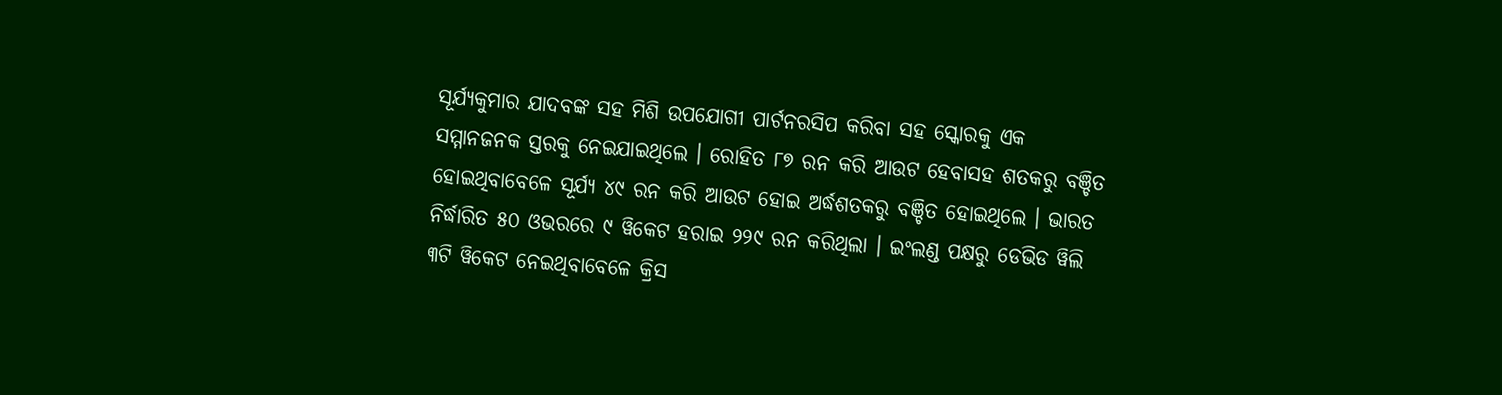ସୂର୍ଯ୍ୟକୁମାର ଯାଦବଙ୍କ ସହ ମିଶି ଉପଯୋଗୀ ପାର୍ଟନରସିପ କରିବା ସହ ସ୍କୋରକୁ ଏକ ସମ୍ମାନଜନକ ସ୍ତରକୁ ନେଇଯାଇଥିଲେ । ରୋହିତ ୮୭ ରନ କରି ଆଉଟ ହେବାସହ ଶତକରୁ ବଞ୍ଚିତ ହୋଇଥିବାବେଳେ ସୂର୍ଯ୍ୟ ୪୯ ରନ କରି ଆଉଟ ହୋଇ ଅର୍ଦ୍ଧଶତକରୁ ବଞ୍ଚିତ ହୋଇଥିଲେ । ଭାରତ ନିର୍ଦ୍ଧାରିତ ୫୦ ଓଭରରେ ୯ ୱିକେଟ ହରାଇ ୨୨୯ ରନ କରିଥିଲା । ଇଂଲଣ୍ଡ ପକ୍ଷରୁ ଡେଭିଡ ୱିଲି ୩ଟି ୱିକେଟ ନେଇଥିବାବେଳେ କ୍ରିସ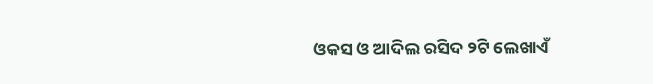ଓକସ ଓ ଆଦିଲ ରସିଦ ୨ଟି ଲେଖାଏଁ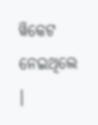ୱିକେଟ ନେଇଥିଲେ ।